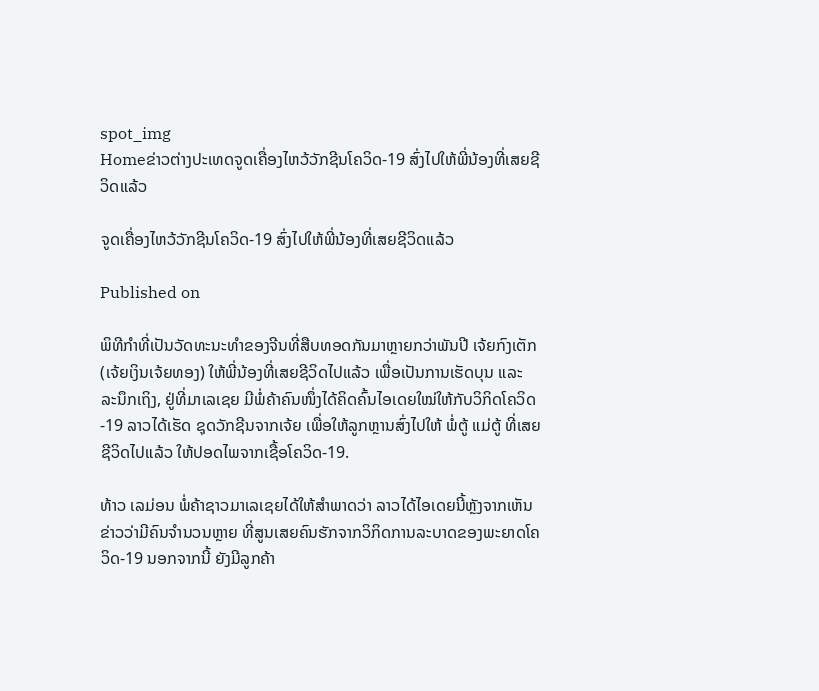spot_img
Homeຂ່າວຕ່າງປະເທດຈູດເຄື່ອງໄຫວ້ວັກຊີນໂຄວິດ-19 ສົ່ງໄປໃຫ້ພີ່ນ້ອງທີ່ເສຍຊີວິດແລ້ວ

ຈູດເຄື່ອງໄຫວ້ວັກຊີນໂຄວິດ-19 ສົ່ງໄປໃຫ້ພີ່ນ້ອງທີ່ເສຍຊີວິດແລ້ວ

Published on

ພິທີກໍາທີ່ເປັນວັດທະນະທໍາຂອງຈີນທີ່ສືບທອດກັນມາຫຼາຍກວ່າພັນປີ ເຈ້ຍກົງເຕັກ (ເຈ້ຍເງິນເຈ້ຍທອງ) ໃຫ້ພີ່ນ້ອງທີ່ເສຍຊີວິດໄປແລ້ວ ເພື່ອເປັນການເຮັດບຸນ ແລະ ລະນຶກເຖິງ, ຢູ່ທີ່ມາເລເຊຍ ມີພໍ່ຄ້າຄົນໜຶ່ງໄດ້ຄິດຄົ້ນໄອເດຍໃໝ່ໃຫ້ກັບວິກິດໂຄວິດ-19 ລາວໄດ້ເຮັດ ຊຸດວັກຊີນຈາກເຈ້ຍ ເພື່ອໃຫ້ລູກຫຼານສົ່ງໄປໃຫ້ ພໍ່ຕູ້ ແມ່ຕູ້ ທີ່ເສຍຊີວິດໄປແລ້ວ ໃຫ້ປອດໄພຈາກເຊື້ອໂຄວິດ-19.

ທ້າວ ເລມ່ອນ ພໍ່ຄ້າຊາວມາເລເຊຍໄດ້ໃຫ້ສໍາພາດວ່າ ລາວໄດ້ໄອເດຍນີ້ຫຼັງຈາກເຫັນຂ່າວວ່າມີຄົນຈໍານວນຫຼາຍ ທີ່ສູນເສຍຄົນຮັກຈາກວິກິດການລະບາດຂອງພະຍາດໂຄວິດ-19 ນອກຈາກນີ້ ຍັງມີລູກຄ້າ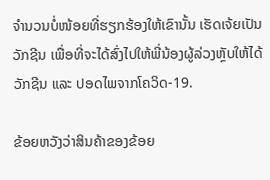ຈໍານວນບໍ່ໜ້ອຍທີ່ຮຽກຮ້ອງໃຫ້ເຂົານັ້ນ ເຮັດເຈ້ຍເປັນວັກຊີນ ເພື່ອທີ່ຈະໄດ້ສົ່ງໄປໃຫ້ພີ່ນ້ອງຜູ້ລ່ວງຫຼັບໃຫ້ໄດ້ວັກຊີນ ແລະ ປອດໄພຈາກໂຄວິດ-19.

ຂ້ອຍຫວັງວ່າສິນຄ້າຂອງຂ້ອຍ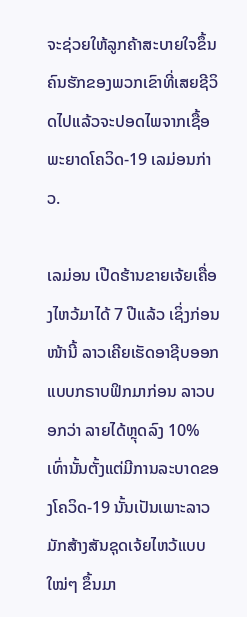ຈະຊ່ວຍໃຫ້ລູກຄ້າສະບາຍໃຈຂຶ້ນ ຄົນຮັກຂອງພວກເຂົາທີ່ເສຍຊີວິດໄປແລ້ວຈະປອດໄພຈາກເຊື້ອພະຍາດໂຄວິດ-19 ເລມ່ອນກ່າວ.

ເລມ່ອນ ເປີດຮ້ານຂາຍເຈ້ຍເຄື່ອງໄຫວ້ມາໄດ້ 7 ປີແລ້ວ ເຊິ່ງກ່ອນໜ້ານີ້ ລາວເຄີຍເຮັດອາຊີບອອກແບບກຣາບຟິກມາກ່ອນ ລາວບອກວ່າ ລາຍໄດ້ຫຼຸດລົງ 10% ເທົ່ານັ້ນຕັ້ງແຕ່ມີການລະບາດຂອງໂຄວິດ-19 ນັ້ນເປັນເພາະລາວມັກສ້າງສັນຊຸດເຈ້ຍໄຫວ້ແບບໃໝ່ໆ ຂຶ້ນມາ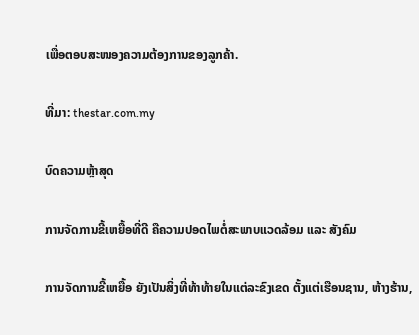ເພື່ອຕອບສະໜອງຄວາມຕ້ອງການຂອງລູກຄ້າ.

ທີ່ມາ: thestar.com.my

ບົດຄວາມຫຼ້າສຸດ

ການຈັດການຂີ້ເຫຍື້ອທີ່ດີ ຄືຄວາມປອດໄພຕໍ່ສະພາບແວດລ້ອມ ແລະ ສັງຄົມ

ການຈັດການຂີ້ເຫຍື້ອ ຍັງເປັນສິ່ງທີ່ທ້າທ້າຍໃນແຕ່ລະຂົງເຂດ ຕັ້ງແຕ່ເຮືອນຊານ, ຫ້າງຮ້ານ,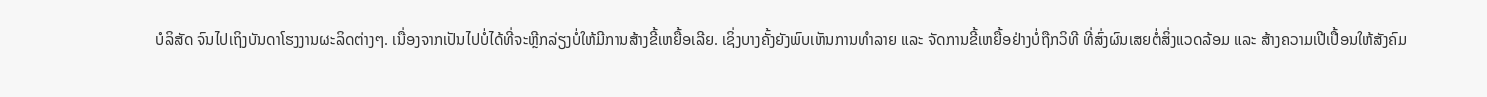ບໍລິສັດ ຈົນໄປເຖິງບັນດາໂຮງງານຜະລິດຕ່າງໆ. ເນື່ອງຈາກເປັນໄປບໍ່ໄດ້ທີ່ຈະຫຼີກລ່ຽງບໍ່ໃຫ້ມີການສ້າງຂີ້ເຫຍື້ອເລີຍ. ເຊິ່ງບາງຄັ້ງຍັງພົບເຫັນການທຳລາຍ ແລະ ຈັດການຂີ້ເຫຍື້ອຢ່າງບໍ່ຖືກວິທີ ທີ່ສົ່ງຜົນເສຍຕໍ່ສິ່ງແວດລ້ອມ ແລະ ສ້າງຄວາມເປີເປື້ອນໃຫ້ສັງຄົມ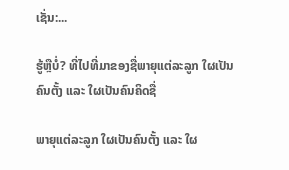ເຊັ່ນ:...

ຮູ້ຫຼືບໍ່? ທີ່ໄປທີ່ມາຂອງຊື່ພາຍຸແຕ່ລະລູກ ໃຜເປັນຄົນຕັ້ງ ແລະ ໃຜເປັນຄົນຄິດຊື່

ພາຍຸແຕ່ລະລູກ ໃຜເປັນຄົນຕັ້ງ ແລະ ໃຜ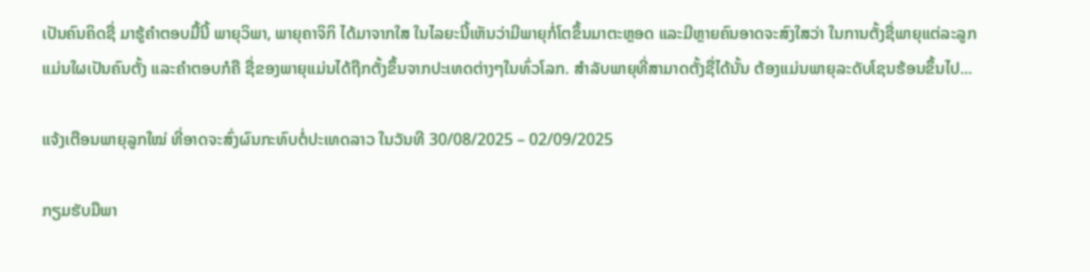ເປັນຄົນຄິດຊື່ ມາຮູ້ຄຳຕອບມື້ນີ້ ພາຍຸວິພາ, ພາຍຸຄາຈິກິ ໄດ້ມາຈາກໃສ ໃນໄລຍະນີ້ເຫັນວ່າມີພາຍຸກໍ່ໂຕຂຶ້ນມາຕະຫຼອດ ແລະມີຫຼາຍຄົນອາດຈະສົງໃສວ່າ ໃນການຕັ້ງຊື່ພາຍຸແຕ່ລະລູກ ແມ່ນໃຜເປັນຄົນຕັ້ງ ແລະຄໍາຕອບກໍຄື ຊື່ຂອງພາຍຸແມ່ນໄດ້ຖືກຕັ້ງຂຶ້ນຈາກປະເທດຕ່າງໆໃນທົ່ວໂລກ. ສຳລັບພາຍຸທີ່ສາມາດຕັ້ງຊື່ໄດ້ນັ້ນ ຕ້ອງແມ່ນພາຍຸລະດັບໂຊນຮ້ອນຂຶ້ນໄປ...

ແຈ້ງເຕືອນພາຍຸລູກໃໝ່ ທີ່ອາດຈະສົ່ງຜົນກະທົບຕໍ່ປະເທດລາວ ໃນວັນທີ 30/08/2025 – 02/09/2025

ກຽມຮັບມືພາ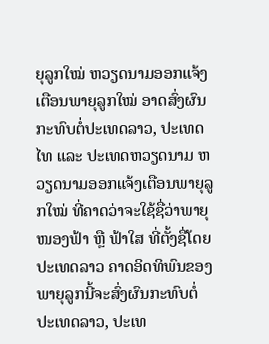ຍຸລູກໃໝ່ ຫວຽດນາມອອກແຈ້ງເຕືອນພາຍຸລູກໃໝ່ ອາດສົ່ງຜົນກະທົບຕໍ່ປະເທດລາວ, ປະເທດໄທ ແລະ ປະເທດຫວຽດນາມ ຫວຽດນາມອອກແຈ້ງເຕືອນພາຍຸລູກໃໝ່ ທີ່ຄາດວ່າຈະໃຊ້ຊື່ວ່າພາຍຸໜອງຟ້າ ຫຼື ຟ້າໃສ ທີ່ຕັ້ງຊື່ໂດຍປະເທດລາວ ຄາດອິດທິພົນຂອງພາຍຸລູກນີ້ຈະສົ່ງຜົນກະທົບຕໍ່ປະເທດລາວ, ປະເທ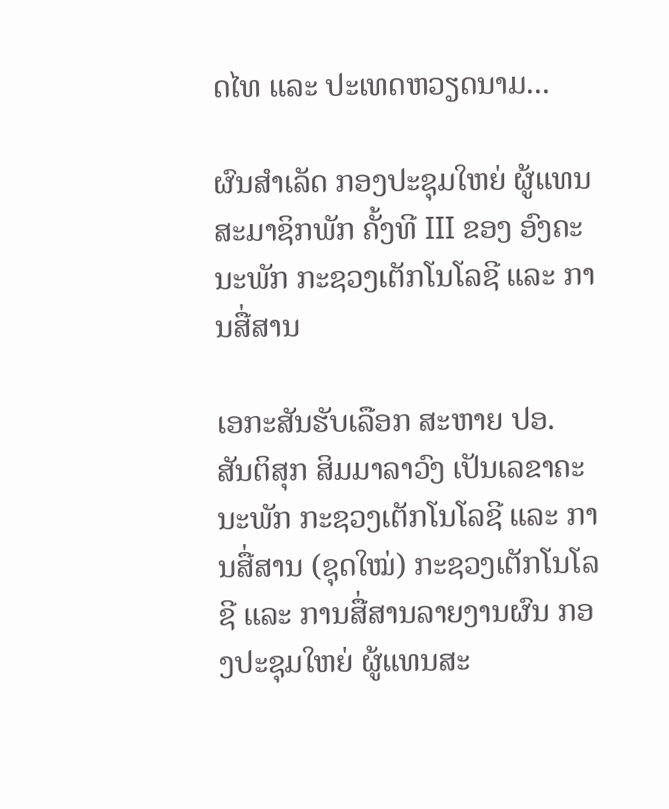ດໄທ ແລະ ປະເທດຫວຽດນາມ...

ຜົນສໍາເລັດ ກອງປະຊຸມໃຫຍ່ ຜູ້ແທນສະມາຊິກພັກ ຄັ້ງທີ III ຂອງ ອົງຄະນະພັກ ກະຊວງເຕັກໂນໂລຊີ ແລະ ການສື່ສານ

ເອກະສັນຮັບເລືອກ ສະຫາຍ ປອ. ສັນຕິສຸກ ສິມມາລາວົງ ເປັນເລຂາຄະນະພັກ ກະຊວງເຕັກໂນໂລຊີ ແລະ ການສື່ສານ (ຊຸດໃໝ່) ກະຊວງເຕັກໂນໂລຊີ ແລະ ການສື່ສານລາຍງານຜົນ ກອງປະຊຸມໃຫຍ່ ຜູ້ແທນສະ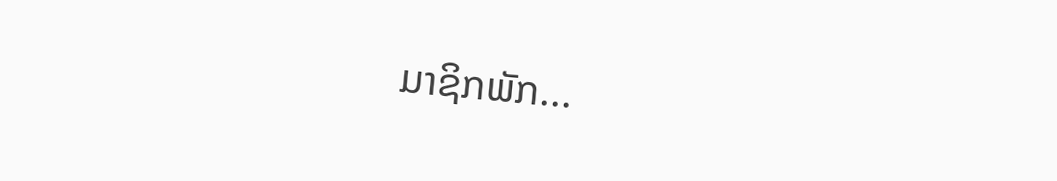ມາຊິກພັກ...